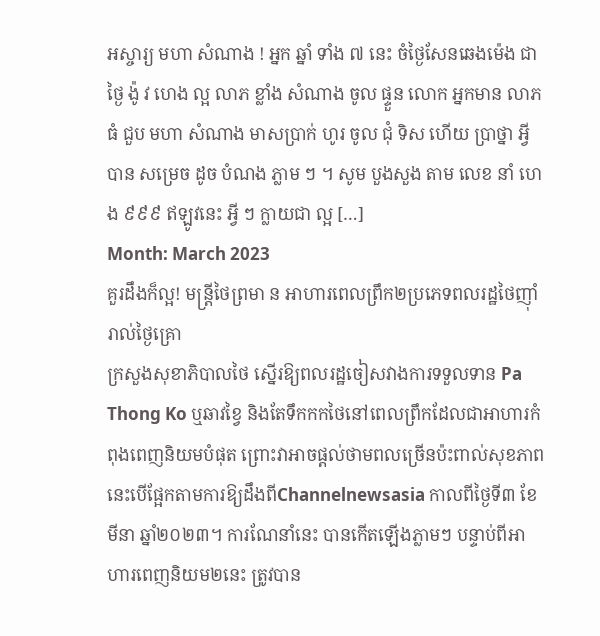អស្ចារ្យ មហា សំណាង ! អ្នក ឆ្នាំ ទាំង ៧ នេះ ចំថ្ងៃសែនឆេងម៉េង ជា ថ្ងៃ ង៉ូ វ ហេង ល្អ លាភ ខ្លាំង សំណាង ចូល ផ្ទួន លោក អ្នកមាន លាភ ធំ ជួប មហា សំណាង មាសប្រាក់ ហូរ ចូល ជុំ ទិស ហើយ ប្រាថ្នា អ្វី បាន សម្រេច ដូច បំណង ភ្លាម ៗ ។ សូម បួងសួង តាម លេខ នាំ ហេង ៩៩៩ ឥឡូវនេះ អ្វី ៗ ក្លាយជា ល្អ […]
Month: March 2023
គួរដឹងក៏ល្អ! មន្ត្រីថៃព្រមា ន អាហារពេលព្រឹក២ប្រភេទពលរដ្ឋថៃញ៉ាំរាល់ថ្ងៃគ្រេា
ក្រសួងសុខាភិបាលថៃ ស្នើរឱ្យពលរដ្ឋចៀសវាងការទទួលទាន Pa Thong Ko ឬឆាវខ្វៃ និងតែទឹកកកថៃនៅពេលព្រឹកដែលជាអាហារកំពុងពេញនិយមបំផុត ព្រោះវាអាចផ្ដល់ថាមពលច្រើនប៉ះពាល់សុខភាព នេះបើផ្អែកតាមការឱ្យដឹងពីChannelnewsasia កាលពីថ្ងៃទី៣ ខែមីនា ឆ្នាំ២០២៣។ ការណែនាំនេះ បានកើតឡើងភ្លាមៗ បន្ទាប់ពីអាហារពេញនិយម២នេះ ត្រូវបាន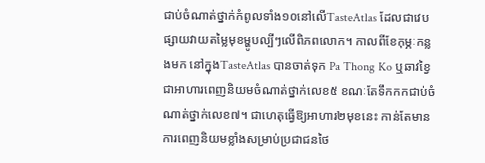ជាប់ចំណាត់ថ្នាក់កំពូលទាំង១០នៅលើTasteAtlas ដែលជាវេបផ្សាយវាយតម្លៃមុខម្ហូបល្បីៗលើពិភពលោក។ កាលពីខែកុម្ភៈកន្លងមក នៅក្នុងTasteAtlas បានចាត់ទុក Pa Thong Ko ឬឆាវខ្វៃ ជាអាហារពេញនិយមចំណាត់ថ្នាក់លេខ៥ ខណៈតែទឹកកកជាប់ចំណាត់ថ្នាក់លេខ៧។ ជាហេតុធ្វើឱ្យអាហារ២មុខនេះ កាន់តែមានការពេញនិយមខ្លាំងសម្រាប់ប្រជាជនថៃ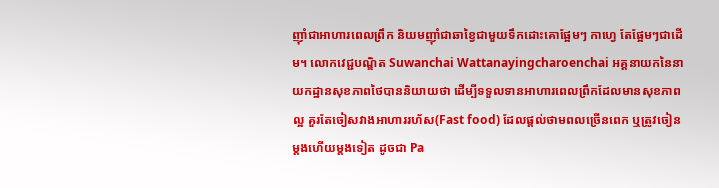ញ៉ាំជាអាហារពេលព្រឹក និយមញ៉ាំជាឆាខ្វៃជាមួយទឹកដោះគោផ្អែមៗ កាហ្វេ តែផ្អែមៗជាដើម។ លោកវេជ្ជបណ្ឌិត Suwanchai Wattanayingcharoenchai អគ្គនាយកនៃនាយកដ្ឋានសុខភាពថៃបាននិយាយថា ដើម្បីទទួលទានអាហារពេលព្រឹកដែលមានសុខភាពល្អ គួរតែចៀសវាងអាហាររហ័ស(Fast food) ដែលផ្តល់ថាមពលច្រើនពេក ឬត្រូវចៀនម្តងហើយម្តងទៀត ដូចជា Pa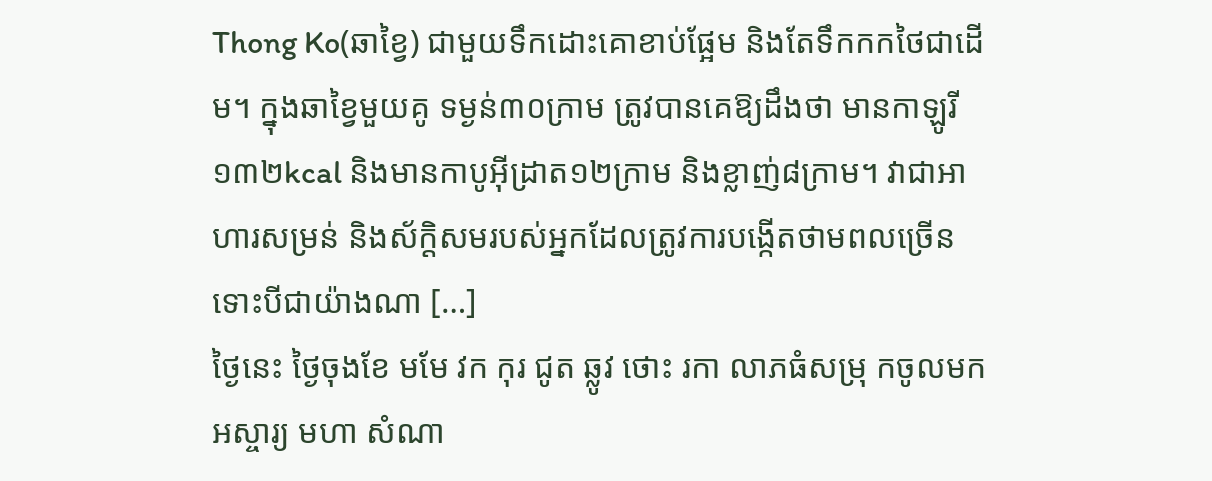Thong Ko(ឆាខ្វៃ) ជាមួយទឹកដោះគោខាប់ផ្អែម និងតែទឹកកកថៃជាដើម។ ក្នុងឆាខ្វៃមួយគូ ទម្ងន់៣០ក្រាម ត្រូវបានគេឱ្យដឹងថា មានកាឡូរី១៣២kcal និងមានកាបូអ៊ីដ្រាត១២ក្រាម និងខ្លាញ់៨ក្រាម។ វាជាអាហារសម្រន់ និងស័ក្តិសមរបស់អ្នកដែលត្រូវការបង្កើតថាមពលច្រើន ទោះបីជាយ៉ាងណា […]
ថ្ងៃនេះ ថ្ងៃចុងខែ មមែ វក កុរ ជូត ឆ្លូវ ថោះ រកា លាភធំសម្រុ កចូលមក
អស្ចារ្យ មហា សំណា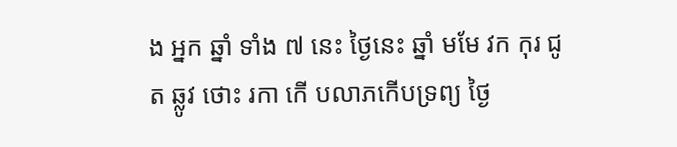ង អ្នក ឆ្នាំ ទាំង ៧ នេះ ថ្ងៃនេះ ឆ្នាំ មមែ វក កុរ ជូត ឆ្លូវ ថោះ រកា កើ បលាភកើបទ្រព្យ ថ្ងៃ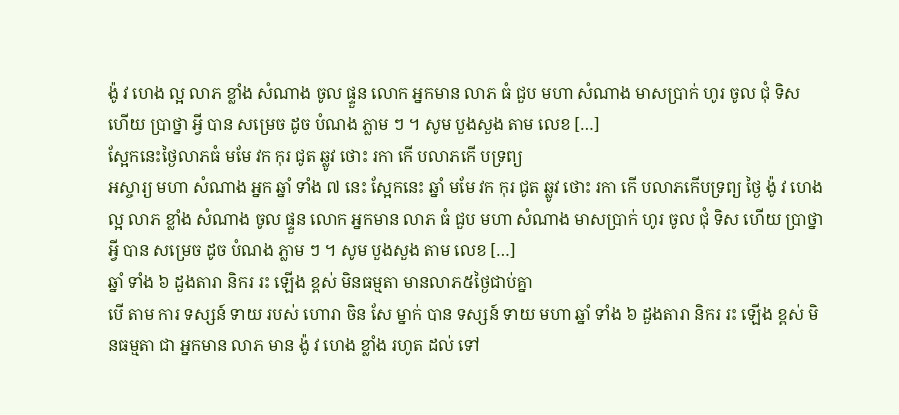ង៉ូ វ ហេង ល្អ លាភ ខ្លាំង សំណាង ចូល ផ្ទួន លោក អ្នកមាន លាភ ធំ ជួប មហា សំណាង មាសប្រាក់ ហូរ ចូល ជុំ ទិស ហើយ ប្រាថ្នា អ្វី បាន សម្រេច ដូច បំណង ភ្លាម ៗ ។ សូម បួងសួង តាម លេខ […]
ស្អែកនេះថ្ងៃលាភធំ មមែ វក កុរ ជូត ឆ្លូវ ថោះ រកា កើ បលាភកើ បទ្រព្យ
អស្ចារ្យ មហា សំណាង អ្នក ឆ្នាំ ទាំង ៧ នេះ ស្អែកនេះ ឆ្នាំ មមែ វក កុរ ជូត ឆ្លូវ ថោះ រកា កើ បលាភកើបទ្រព្យ ថ្ងៃ ង៉ូ វ ហេង ល្អ លាភ ខ្លាំង សំណាង ចូល ផ្ទួន លោក អ្នកមាន លាភ ធំ ជួប មហា សំណាង មាសប្រាក់ ហូរ ចូល ជុំ ទិស ហើយ ប្រាថ្នា អ្វី បាន សម្រេច ដូច បំណង ភ្លាម ៗ ។ សូម បួងសួង តាម លេខ […]
ឆ្នាំ ទាំង ៦ ដួងតារា និករ រះ ឡើង ខ្ពស់ មិនធម្មតា មានលាភ៥ថ្ងៃជាប់គ្នា
បើ តាម ការ ទស្សន៍ ទាយ របស់ ហោរា ចិន សែ ម្នាក់ បាន ទស្សន៍ ទាយ មហា ឆ្នាំ ទាំង ៦ ដួងតារា និករ រះ ឡើង ខ្ពស់ មិនធម្មតា ជា អ្នកមាន លាភ មាន ង៉ូ វ ហេង ខ្លាំង រហូត ដល់ ទៅ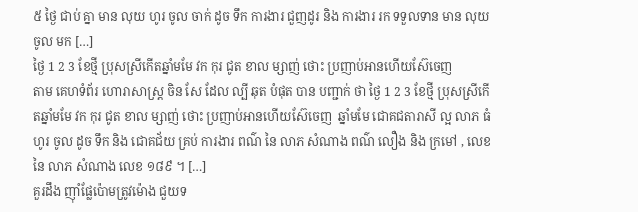៥ ថ្ងៃ ជាប់ គ្នា មាន លុយ ហូរ ចូល ចាក់ ដូច ទឹក ការងារ ជួញដូរ និង ការងារ រក ទទួលទាន មាន លុយ ចូល មក […]
ថ្ងៃ 1 2 3 ខែថ្មី ប្រុសស្រីកើតឆ្នាំមមែ វក កុរ ជូត ខាល ម្សាញ់ ថោះ ប្រញាប់អានហើយស៊ែចេញ
តាម គេហទំព័រ ហោរាសាស្ត្រ ចិន សែ ដែល ល្បី ឆុត បំផុត បាន បញ្ជាក់ ថា ថ្ងៃ 1 2 3 ខែថ្មី ប្រុសស្រីកើតឆ្នាំមមែ វក កុរ ជូត ខាល ម្សាញ់ ថោះ ប្រញាប់អានហើយស៊ែចេញ  ឆ្នាំមមែ ជោគជតារាសី ល្អ លាភ ធំ ហូរ ចូល ដូច ទឹក និង ជោគជ័យ គ្រប់ ការងារ ពណ៌ នៃ លាភ សំណាង ពណ៌ លឿង និង ក្រមៅ , លេខ នៃ លាភ សំណាង លេខ ១៨៩ ។ […]
គួរដឹង ញ៉ាំផ្លែប៉ោមត្រូវម៉ោង ជួយទ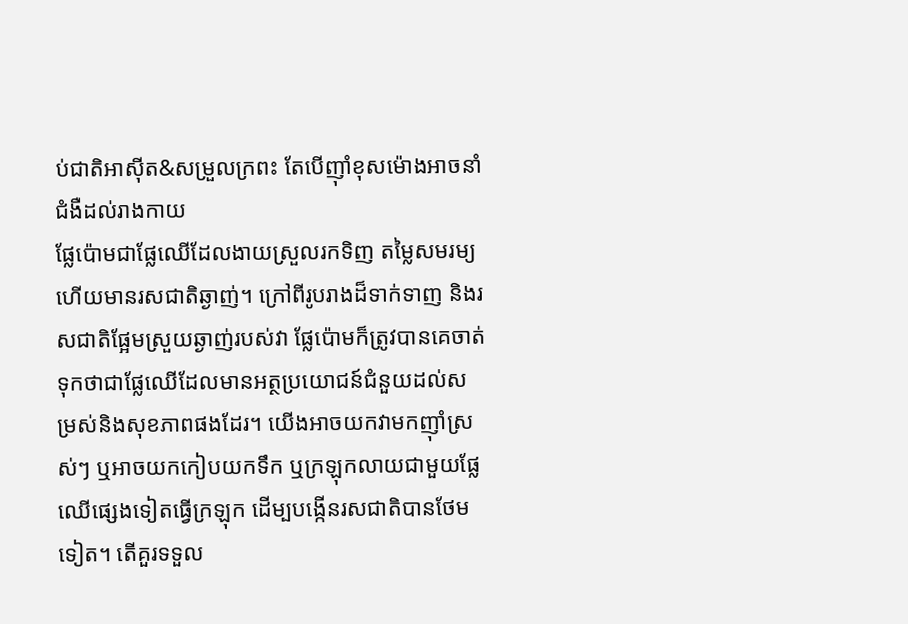ប់ជាតិអាស៊ីត&សម្រួលក្រពះ តែបើញ៉ាំខុសម៉ោងអាចនាំជំងឺដល់រាងកាយ
ផ្លែប៉ោមជាផ្លែឈើដែលងាយស្រួលរកទិញ តម្លៃសមរម្យ ហើយមានរសជាតិឆ្ងាញ់។ ក្រៅពីរូបរាងដ៏ទាក់ទាញ និងរសជាតិផ្អែមស្រួយឆ្ងាញ់របស់វា ផ្លែប៉ោមក៏ត្រូវបានគេចាត់ទុកថាជាផ្លែឈើដែលមានអត្ថប្រយោជន៍ជំនួយដល់សម្រស់និងសុខភាពផងដែរ។ យើងអាចយកវាមកញ៉ាំស្រស់ៗ ឬអាចយកកៀបយកទឹក ឬក្រឡុកលាយជាមួយផ្លែឈើផ្សេងទៀតធ្វើក្រឡុក ដើម្បបង្កើនរសជាតិបានថែមទៀត។ តើគួរទទួល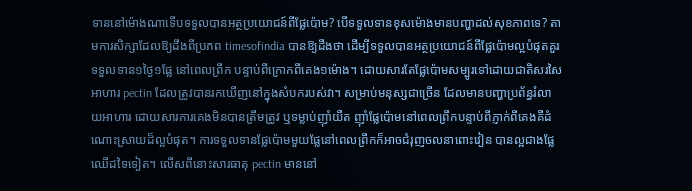ទាននៅម៉ោងណាទើបទទួលបានអត្ថប្រយោជន៍ពីផ្លែប៉ោម? បើទទួលទានខុសម៉ោងមានបញ្ហាដល់សុខភាពទេ? តាមការសិក្សាដែលឱ្យដឹងពីប្រភព timesofindia បានឱ្យដឹងថា ដើម្បីទទួលបានអត្ថប្រយោជន៍ពីផ្លែប៉ោមល្អបំផុតគួរទទួលទាន១ថ្ងៃ១ផ្លែ នៅពេលព្រឹក បន្ទាប់ពីក្រោកពីគេង១ម៉ោង។ ដោយសារតែផ្លែប៉ោមសម្បូរទៅដោយជាតិសរសៃអាហារ pectin ដែលត្រូវបានរកឃើញនៅក្នុងសំបករបស់វា។ សម្រាប់មនុស្សជាច្រើន ដែលមានបញ្ហាប្រព័ន្ធរំលាយអាហារ ដោយសារការគេងមិនបានត្រឹមត្រូវ ឬទម្លាប់ញ៉ាំយឺត ញ៉ាំផ្លែប៉ោមនៅពេលព្រឹកបន្ទាប់ពីភ្ញាក់ពីគេងគឺដំណោះស្រាយដ៏ល្អបំផុត។ ការទទួលទានផ្លែប៉ោមមួយផ្លែនៅពេលព្រឹកក៏អាចជំរុញចលនាពោះវៀន បានល្អជាងផ្លែឈើដទៃទៀត។ លើសពីនោះសារធាតុ pectin មាននៅ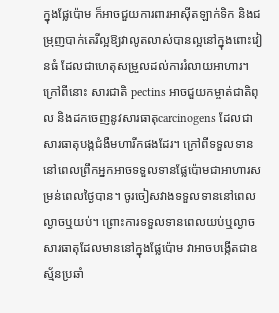ក្នុងផ្លែប៉ោម ក៏អាចជួយការពារអាស៊ីតឡាក់ទិក និងជម្រុញបាក់តេរីល្អឱ្យវាលូតលាស់បានល្អនៅក្នុងពោះវៀនធំ ដែលជាហេតុសម្រួលដល់ការរំលាយអាហារ។ ក្រៅពីនោះ សារជាតិ pectins អាចជួយកម្ចាត់ជាតិពុល និងដកចេញនូវសារធាតុcarcinogens ដែលជាសារធាតុបង្កជំងឺមហារីកផងដែរ។ ក្រៅពីទទួលទាននៅពេលព្រឹកអ្នកអាចទទួលទានផ្លែប៉ោមជាអាហារសម្រន់ពេលថ្ងៃបាន។ ចូរចៀសវាងទទួលទាននៅពេលល្ងាចឬយប់។ ព្រោះការទទួលទានពេលយប់ឬល្ងាច សារធាតុដែលមាននៅក្នុងផ្លែប៉ោម វាអាចបង្កើតជាឧស្ម័នប្រឆាំ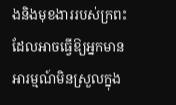ងនិងមុខងាររបស់ក្រពះ ដែលអាចធ្វើឱ្យអ្នកមានអារម្មណ៍មិនស្រួលក្នុង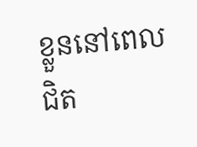ខ្លួននៅពេលជិត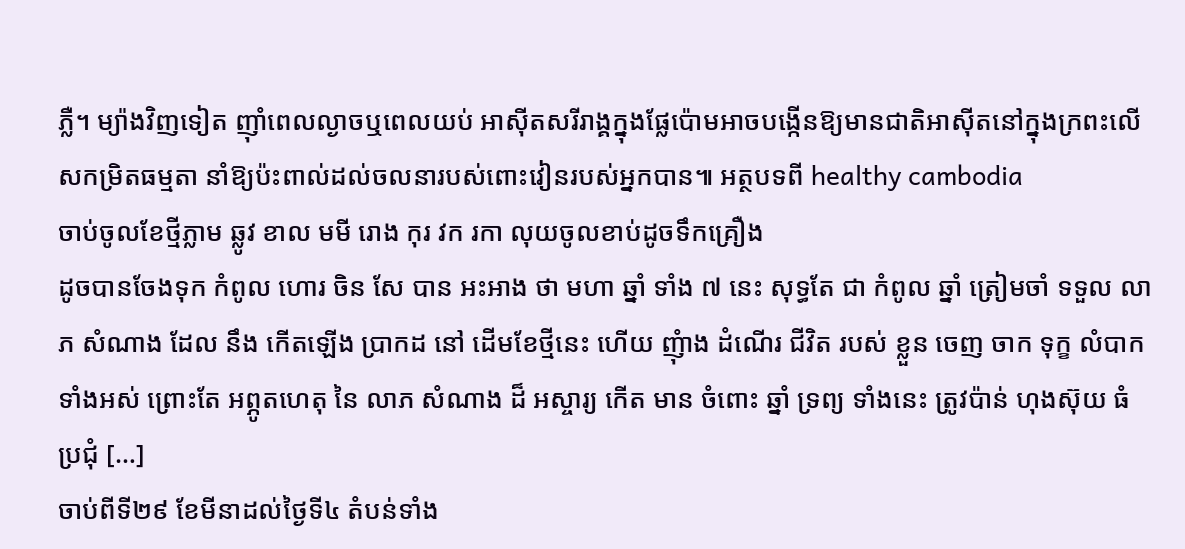ភ្លឺ។ ម្យ៉ាងវិញទៀត ញ៉ាំពេលល្ងាចឬពេលយប់ អាស៊ីតសរីរាង្គក្នុងផ្លែប៉ោមអាចបង្កើនឱ្យមានជាតិអាស៊ីតនៅក្នុងក្រពះលើសកម្រិតធម្មតា នាំឱ្យប៉ះពាល់ដល់ចលនារបស់ពោះវៀនរបស់អ្នកបាន៕ អត្ថបទពី healthy cambodia
ចាប់ចូលខែថ្មីភ្លាម ឆ្លូវ ខាល មមី រោង កុរ វក រកា លុយចូលខាប់ដូចទឹកគ្រឿង
ដូចបានចែងទុក កំពូល ហោរ ចិន សែ បាន អះអាង ថា មហា ឆ្នាំ ទាំង ៧ នេះ សុទ្ធតែ ជា កំពូល ឆ្នាំ ត្រៀមចាំ ទទួល លាភ សំណាង ដែល នឹង កើតឡើង ប្រាកដ នៅ ដើមខែថ្មីនេះ ហើយ ញុំាង ដំណើរ ជីវិត របស់ ខ្លួន ចេញ ចាក ទុក្ខ លំបាក ទាំងអស់ ព្រោះតែ អព្ភូតហេតុ នៃ លាភ សំណាង ដ៏ អស្ចារ្យ កើត មាន ចំពោះ ឆ្នាំ ទ្រព្យ ទាំងនេះ ត្រូវប៉ាន់ ហុងស៊ុយ ធំ ប្រជុំ […]
ចាប់ពីទី២៩ ខែមីនាដល់ថ្ងៃទី៤ តំបន់ទាំង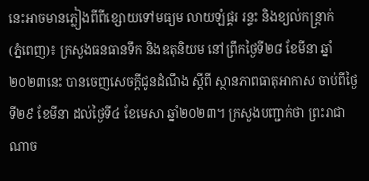នេះអាចមានភ្លៀងពីពីខ្សោយទៅមធ្យម លាយឡំផ្គរ រន្ទះ និងខ្យល់កន្ត្រាក់
(ភ្នំពេញ)៖ ក្រសួងធនធានទឹក និងឧតុនិយម នៅព្រឹកថ្ងៃទី២៨ ខែមីនា ឆ្នាំ២០២៣នេះ បានចេញសេចក្តីជូនដំណឹង ស្តីពី ស្ថានភាពធាតុអាកាស ចាប់ពីថ្ងៃទី២៩ ខែមីនា ដល់ថ្ងៃទី៤ ខែមេសា ឆ្នាំ២០២៣។ ក្រសួងបញ្ជាក់ថា ព្រះរាជាណាច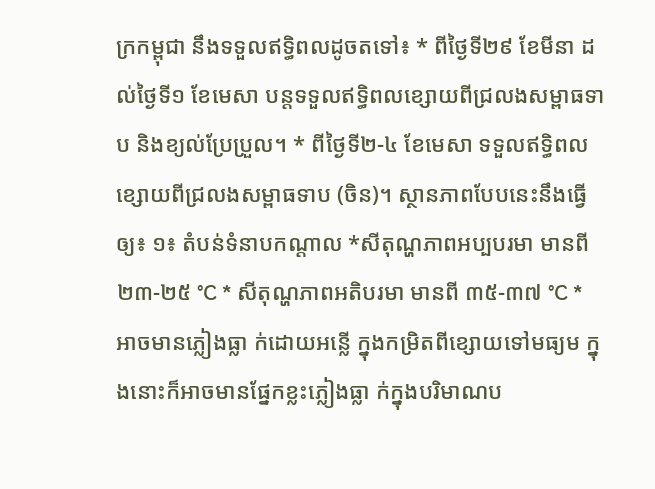ក្រកម្ពុជា នឹងទទួលឥទ្ធិពលដូចតទៅ៖ * ពីថ្ងៃទី២៩ ខែមីនា ដល់ថ្ងៃទី១ ខែមេសា បន្តទទួលឥទ្ធិពលខ្សោយពីជ្រលងសម្ពាធទាប និងខ្យល់ប្រែប្រួល។ * ពីថ្ងៃទី២-៤ ខែមេសា ទទួលឥទ្ធិពលខ្សោយពីជ្រលងសម្ពាធទាប (ចិន)។ ស្ថានភាពបែបនេះនឹងធ្វើឲ្យ៖ ១៖ តំបន់ទំនាបកណ្តាល *សីតុណ្ហភាពអប្បបរមា មានពី ២៣-២៥ °C * សីតុណ្ហភាពអតិបរមា មានពី ៣៥-៣៧ °C * អាចមានភ្លៀងធ្លា ក់ដោយអន្លើ ក្នុងកម្រិតពីខ្សោយទៅមធ្យម ក្នុងនោះក៏អាចមានផ្នែកខ្លះភ្លៀងធ្លា ក់ក្នុងបរិមាណប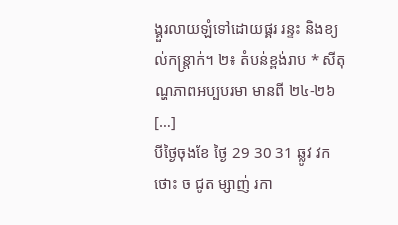ង្គួរលាយឡំទៅដោយផ្គរ រន្ទះ និងខ្យល់កន្ត្រាក់។ ២៖ តំបន់ខ្ពង់រាប * សីតុណ្ហភាពអប្បបរមា មានពី ២៤-២៦ […]
បីថ្ងៃចុងខែ ថ្ងៃ 29 30 31 ឆ្លូវ វក ថោះ ច ជូត ម្សាញ់ រកា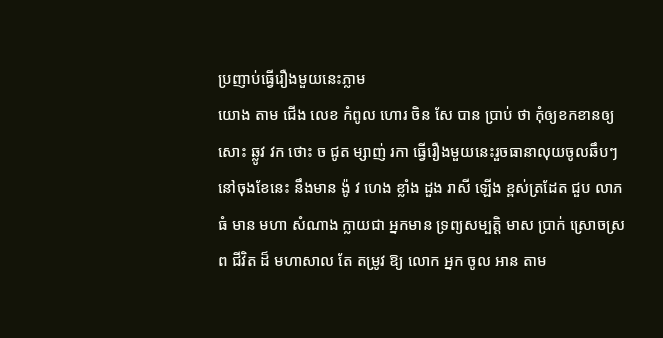ប្រញាប់ធ្វើរឿងមួយនេះភ្លាម
យោង តាម ជើង លេខ កំពូល ហោរ ចិន សែ បាន ប្រាប់ ថា កុំឲ្យខកខានឲ្យសោះ ឆ្លូវ វក ថោះ ច ជូត ម្សាញ់ រកា ធ្វើរឿងមួយនេះរួចធានាលុយចូលឆឹបៗនៅចុងខែនេះ នឹងមាន ង៉ូ វ ហេង ខ្លាំង ដួង រាសី ឡើង ខ្ពស់ត្រដែត ជួប លាភ ធំ មាន មហា សំណាង ក្លាយជា អ្នកមាន ទ្រព្យសម្បត្តិ មាស ប្រាក់ ស្រោចស្រព ជីវិត ដ៏ មហាសាល តែ តម្រូវ ឱ្យ លោក អ្នក ចូល អាន តាម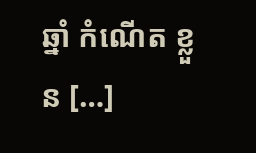ឆ្នាំ កំណើត ខ្លួន […]